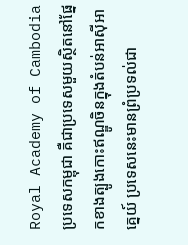Royal Academy of Cambodia
ប្រទេសកម្ពុជា គឺជាប្រទេសមួយស្ថិតនៅផ្នែកខាងត្បូងកោះឥណ្ឌូចិនក្នុងតំបន់អាស៊ីអាគ្នេយ៍ ប្រទេសនេះមានព្រំប្រទល់ជា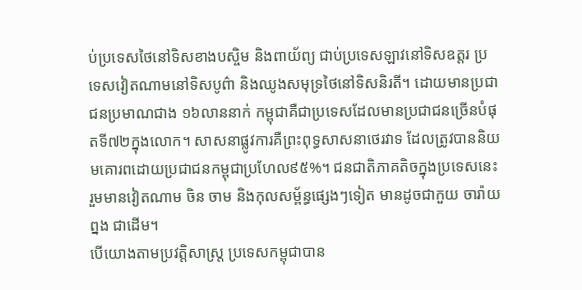ប់ប្រទេសថៃនៅទិសខាងបស្ចិម និងពាយ័ព្យ ជាប់ប្រទេសឡាវនៅទិសឧត្តរ ប្រទេសវៀតណាមនៅទិសបូព៌ា និងឈូងសមុទ្រថៃនៅទិសនិរតី។ ដោយមានប្រជាជនប្រមាណជាង ១៦លាននាក់ កម្ពុជាគឺជាប្រទេសដែលមានប្រជាជនច្រើនបំផុតទី៧២ក្នុងលោក។ សាសនាផ្លូវការគឺព្រះពុទ្ធសាសនាថេរវាទ ដែលត្រូវបាននិយមគោរពដោយប្រជាជនកម្ពុជាប្រហែល៩៥%។ ជនជាតិភាគតិចក្នុងប្រទេសនេះរួមមានវៀតណាម ចិន ចាម និងកុលសម្ព័ន្ធផ្សេងៗទៀត មានដូចជាកួយ ចារ៉ាយ ព្នង ជាដើម។
បើយោងតាមប្រវត្តិសាស្ត្រ ប្រទេសកម្ពុជាបាន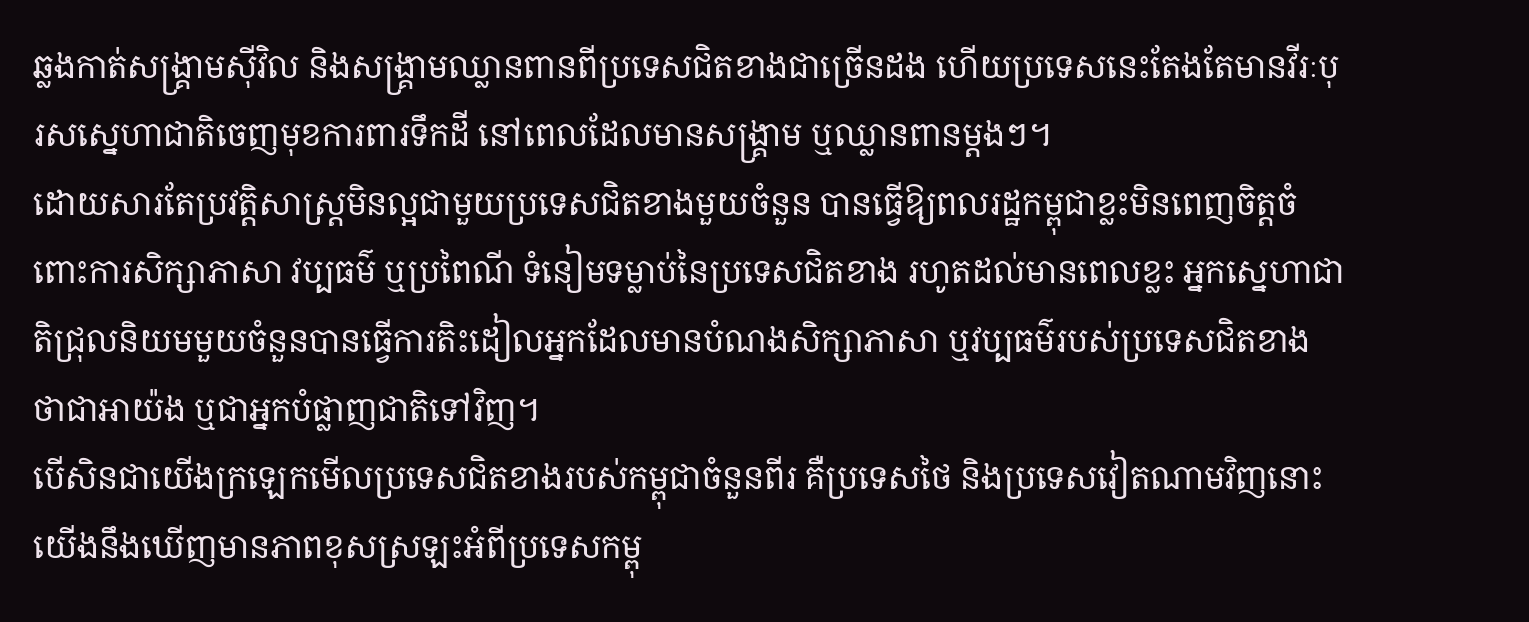ឆ្លងកាត់សង្គ្រាមស៊ីវិល និងសង្គ្រាមឈ្លានពានពីប្រទេសជិតខាងជាច្រើនដង ហើយប្រទេសនេះតែងតែមានវីរៈបុរសស្នេហាជាតិចេញមុខការពារទឹកដី នៅពេលដែលមានសង្គ្រាម ឬឈ្លានពានម្តងៗ។
ដោយសារតែប្រវត្តិសាស្ត្រមិនល្អជាមួយប្រទេសជិតខាងមួយចំនួន បានធ្វើឱ្យពលរដ្ឋកម្ពុជាខ្លះមិនពេញចិត្តចំពោះការសិក្សាភាសា វប្បធម៌ ឬប្រពៃណី ទំនៀមទម្លាប់នៃប្រទេសជិតខាង រហូតដល់មានពេលខ្លះ អ្នកស្នេហាជាតិជ្រុលនិយមមួយចំនួនបានធ្វើការតិះដៀលអ្នកដែលមានបំណងសិក្សាភាសា ឬវប្បធម៌របស់ប្រទេសជិតខាង ថាជាអាយ៉ង ឬជាអ្នកបំផ្លាញជាតិទៅវិញ។
បើសិនជាយើងក្រឡេកមើលប្រទេសជិតខាងរបស់កម្ពុជាចំនួនពីរ គឺប្រទេសថៃ និងប្រទេសវៀតណាមវិញនោះ យើងនឹងឃើញមានភាពខុសស្រឡះអំពីប្រទេសកម្ពុ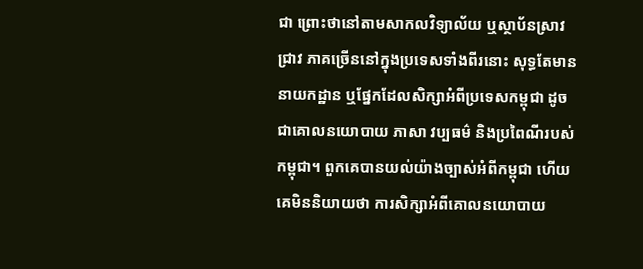ជា ព្រោះថានៅតាមសាកលវិទ្យាល័យ ឬស្ថាប័នស្រាវជ្រាវ ភាគច្រើននៅក្នុងប្រទេសទាំងពីរនោះ សុទ្ធតែមាននាយកដ្ឋាន ឬផ្នែកដែលសិក្សាអំពីប្រទេសកម្ពុជា ដូចជាគោលនយោបាយ ភាសា វប្បធម៌ និងប្រពៃណីរបស់កម្ពុជា។ ពួកគេបានយល់យ៉ាងច្បាស់អំពីកម្ពុជា ហើយគេមិននិយាយថា ការសិក្សាអំពីគោលនយោបាយ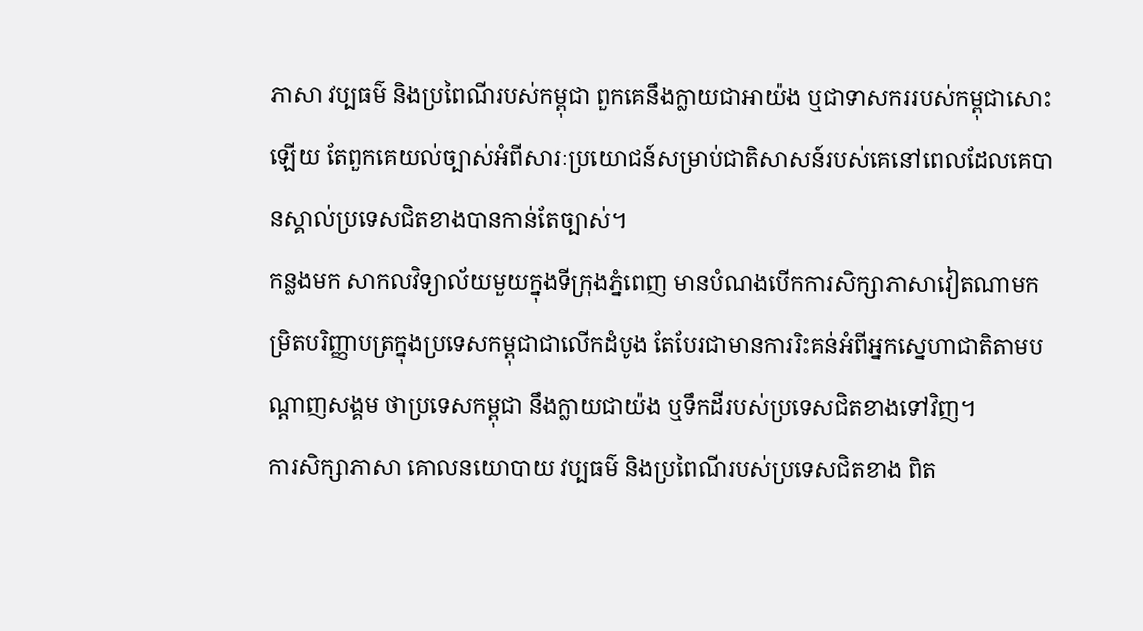ភាសា វប្បធម៌ និងប្រពៃណីរបស់កម្ពុជា ពួកគេនឹងក្លាយជាអាយ៉ង ឬជាទាសកររបស់កម្ពុជាសោះឡើយ តែពួកគេយល់ច្បាស់អំពីសារៈប្រយោជន៍សម្រាប់ជាតិសាសន៍របស់គេនៅពេលដែលគេបានស្គាល់ប្រទេសជិតខាងបានកាន់តែច្បាស់។
កន្លងមក សាកលវិទ្យាល័យមួយក្នុងទីក្រុងភ្នំពេញ មានបំណងបើកការសិក្សាភាសាវៀតណាមកម្រិតបរិញ្ញាបត្រក្នុងប្រទេសកម្ពុជាជាលើកដំបូង តែបែរជាមានការរិះគន់អំពីអ្នកស្នេហាជាតិតាមបណ្តាញសង្គម ថាប្រទេសកម្ពុជា នឹងក្លាយជាយ៉ង ឬទឹកដីរបស់ប្រទេសជិតខាងទៅវិញ។
ការសិក្សាភាសា គោលនយោបាយ វប្បធម៌ និងប្រពៃណីរបស់ប្រទេសជិតខាង ពិត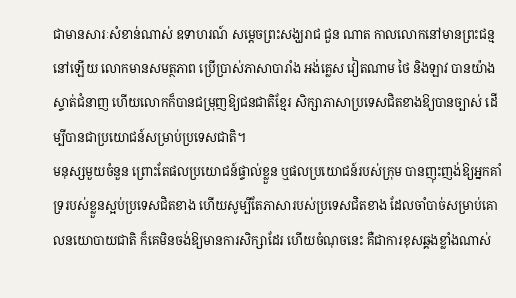ជាមានសារៈសំខាន់ណាស់ ឧទាហរណ៍ សម្តេចព្រះសង្ឃរាជ ជួន ណាត កាលលោកនៅមានព្រះជន្មនៅឡើយ លោកមានសមត្ថភាព ប្រើប្រាស់ភាសាបារាំង អង់គ្លេស វៀតណាម ថៃ និងឡាវ បានយ៉ាងស្ទាត់ជំនាញ ហើយលោកក៏បានជម្រុញឱ្យជនជាតិខ្មែរ សិក្សាភាសាប្រទេសជិតខាងឱ្យបានច្បាស់ ដើម្បីបានជាប្រយោជន៍សម្រាប់ប្រទេសជាតិ។
មនុស្សមួយចំនួន ព្រោះតែផលប្រយោជន៍ផ្ទាល់ខ្លួន ឬផលប្រយោជន៍របស់ក្រុម បានញុះញង់ឱ្យអ្នកគាំទ្ររបស់ខ្លួនស្អប់ប្រទេសជិតខាង ហើយសូម្បីតែភាសារបស់ប្រទេសជិតខាង ដែលចាំបាច់សម្រាប់គោលនយោបាយជាតិ ក៏គេមិនចង់ឱ្យមានការសិក្សាដែរ ហើយចំណុចនេះ គឺជាការខុសឆ្គងខ្លាំងណាស់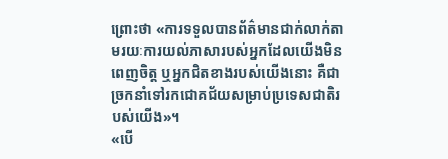ព្រោះថា «ការទទួលបានព័ត៌មានជាក់លាក់តាមរយៈការយល់ភាសារបស់អ្នកដែលយើងមិនពេញចិត្ត ឬអ្នកជិតខាងរបស់យើងនោះ គឺជាច្រកនាំទៅរកជោគជ័យសម្រាប់ប្រទេសជាតិរបស់យើង»។
«បើ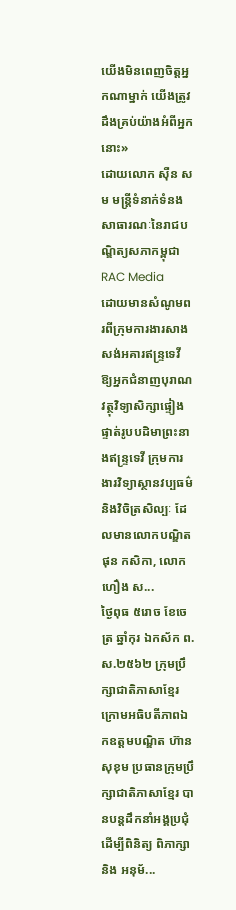យើងមិនពេញចិត្តអ្នកណាម្នាក់ យើងត្រូវដឹងគ្រប់យ៉ាងអំពីអ្នកនោះ»
ដោយលោក ស៊ឺន សម មន្ត្រីទំនាក់ទំនងសាធារណៈនៃរាជបណ្ឌិត្យសភាកម្ពុជា
RAC Media
ដោយមានសំណូមពរពីក្រុមការងារសាងសង់អគារឥន្រ្ទទេវី ឱ្យអ្នកជំនាញបុរាណវត្ថុវិទ្យាសិក្សាផ្ទៀងផ្ទាត់រូបបដិមាព្រះនាងឥន្រ្ទទេវី ក្រុមការងារវិទ្យាស្ថានវប្បធម៌និងវិចិត្រសិល្បៈ ដែលមានលោកបណ្ឌិត ផុន កសិកា, លោក ហឿង ស...
ថ្ងៃពុធ ៥រោច ខែចេត្រ ឆ្នាំកុរ ឯកស័ក ព.ស.២៥៦២ ក្រុមប្រឹក្សាជាតិភាសាខ្មែរ ក្រោមអធិបតីភាពឯកឧត្តមបណ្ឌិត ហ៊ាន សុខុម ប្រធានក្រុមប្រឹក្សាជាតិភាសាខ្មែរ បានបន្តដឹកនាំអង្គប្រជុំដេីម្បីពិនិត្យ ពិភាក្សា និង អនុម័...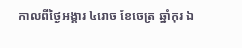កាលពីថ្ងៃអង្គារ ៤រោច ខែចេត្រ ឆ្នាំកុរ ឯ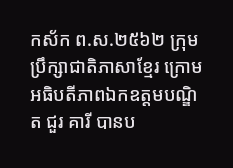កស័ក ព.ស.២៥៦២ ក្រុមប្រឹក្សាជាតិភាសាខ្មែរ ក្រោមអធិបតីភាពឯកឧត្តមបណ្ឌិត ជួរ គារី បានប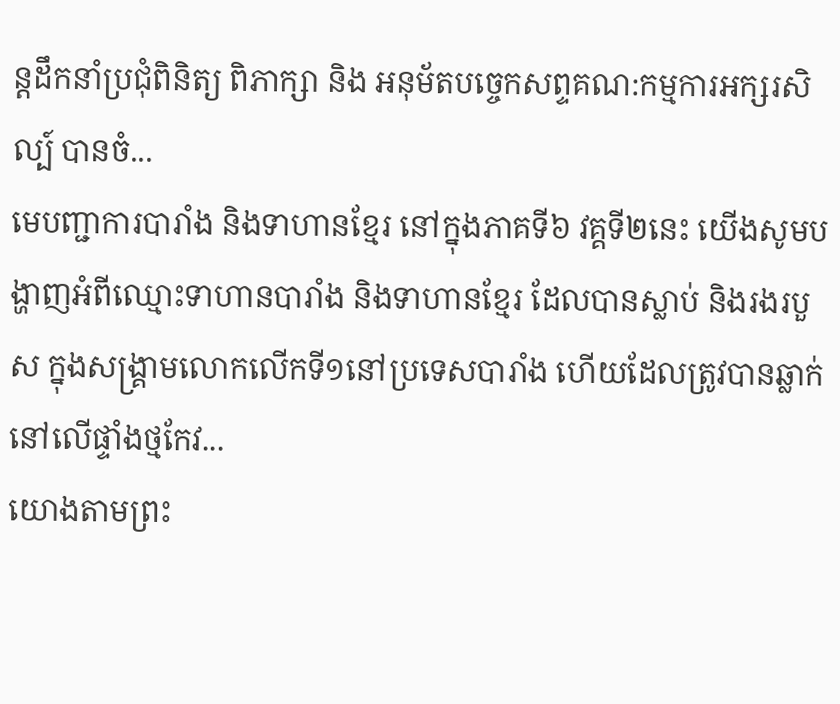ន្តដឹកនាំប្រជុំពិនិត្យ ពិភាក្សា និង អនុម័តបច្ចេកសព្ទគណ:កម្មការអក្សរសិល្ប៍ បានចំ...
មេបញ្ជាការបារាំង និងទាហានខ្មែរ នៅក្នុងភាគទី៦ វគ្គទី២នេះ យើងសូមបង្ហាញអំពីឈ្មោះទាហានបារាំង និងទាហានខ្មែរ ដែលបានស្លាប់ និងរងរបួស ក្នុងសង្គ្រាមលោកលើកទី១នៅប្រទេសបារាំង ហើយដែលត្រូវបានឆ្លាក់នៅលើផ្ទាំងថ្មកែវ...
យោងតាមព្រះ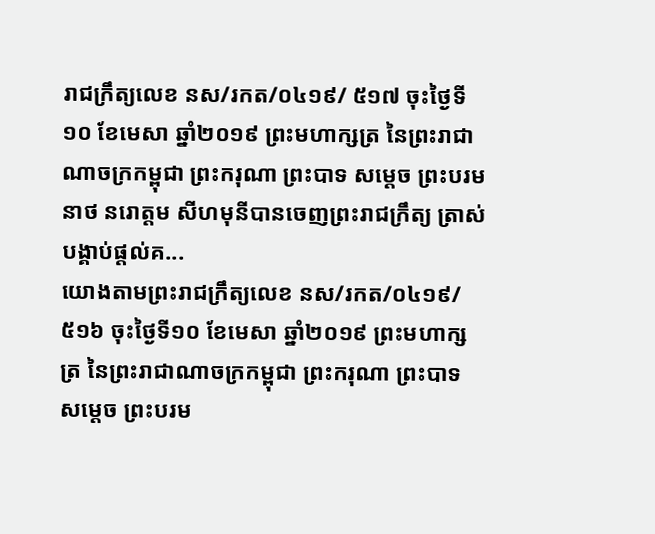រាជក្រឹត្យលេខ នស/រកត/០៤១៩/ ៥១៧ ចុះថ្ងៃទី១០ ខែមេសា ឆ្នាំ២០១៩ ព្រះមហាក្សត្រ នៃព្រះរាជាណាចក្រកម្ពុជា ព្រះករុណា ព្រះបាទ សម្តេច ព្រះបរមនាថ នរោត្តម សីហមុនីបានចេញព្រះរាជក្រឹត្យ ត្រាស់បង្គាប់ផ្តល់គ...
យោងតាមព្រះរាជក្រឹត្យលេខ នស/រកត/០៤១៩/ ៥១៦ ចុះថ្ងៃទី១០ ខែមេសា ឆ្នាំ២០១៩ ព្រះមហាក្សត្រ នៃព្រះរាជាណាចក្រកម្ពុជា ព្រះករុណា ព្រះបាទ សម្តេច ព្រះបរម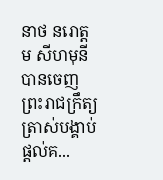នាថ នរោត្តម សីហមុនី បានចេញព្រះរាជក្រឹត្យ ត្រាស់បង្គាប់ផ្តល់គ...